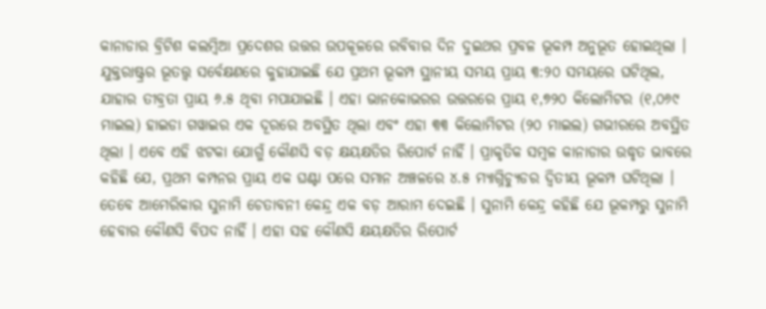କାନାଡାର ବ୍ରିଟିଶ କଲମ୍ବିଆ ପ୍ରଦେଶର ଉତ୍ତର ଉପକୂଳରେ ରବିବାର ଦିନ ଦୁଇଥର ପ୍ରବଳ ଭୂକମ୍ପ ଅନୁଭୂତ ହୋଇଥିଲା । ଯୁକ୍ତରାଷ୍ଟ୍ରର ଭୂତତ୍ତ୍ୱ ସର୍ବେକ୍ଷଣରେ କୁହାଯାଇଛି ଯେ ପ୍ରଥମ ଭୂକମ୍ପ ସ୍ଥାନୀୟ ସମୟ ପ୍ରାୟ ୩:୨୦ ସମୟରେ ଘଟିଥିଲ, ଯାହାର ତୀବ୍ରତା ପ୍ରାୟ ୬.୫ ଥିବା ମପାଯାଇଛି । ଏହା ଭାନକୋଭରର ଉତ୍ତରରେ ପ୍ରାୟ ୧,୭୨୦ କିଲୋମିଟର (୧,୦୬୯ ମାଇଲ) ହାଇଡା ଗୱାଇର ଏକ ଦୂରରେ ଅବସ୍ଥିତ ଥିଲା ଏବଂ ଏହା ୩୩ କିଲୋମିଟର (୨୦ ମାଇଲ) ଗଭୀରରେ ଅବସ୍ଥିତ ଥିଲା । ଏବେ ଏହି ଝଟକା ଯୋଗୁଁ କୌଣସି ବଡ଼ କ୍ଷୟକ୍ଷତିର ରିପୋର୍ଟ ନାହିଁ । ପ୍ରାକୃତିକ ସମ୍ବଳ କାନାଡାର ଉଦ୍ଧୃତ ଭାବରେ କହିଛି ଯେ, ପ୍ରଥମ କମ୍ପନର ପ୍ରାୟ ଏକ ଘଣ୍ଟା ପରେ ସମାନ ଅଞ୍ଚଳରେ ୪.୫ ମ୍ୟାଗ୍ନିଚ୍ୟୁଡର ଦ୍ୱିତୀୟ ଭୂକମ୍ପ ଘଟିଥିଲା । ତେବେ ଆମେରିକାର ସୁନାମି ଚେତାବନୀ କେନ୍ଦ୍ର ଏକ ବଡ଼ ଆରାମ ଦେଇଛି । ସୁନାମି କେନ୍ଦ୍ର କହିଛି ଯେ ଭୂକମ୍ପରୁ ସୁନାମି ହେବାର କୌଣସି ବିପଦ ନାହିଁ । ଏହା ସହ କୌଣସି କ୍ଷୟକ୍ଷତିର ରିପୋର୍ଟ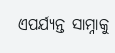ଏପର୍ଯ୍ୟନ୍ତ ସାମ୍ନାକୁ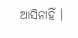ଆସିନାହିଁ ।